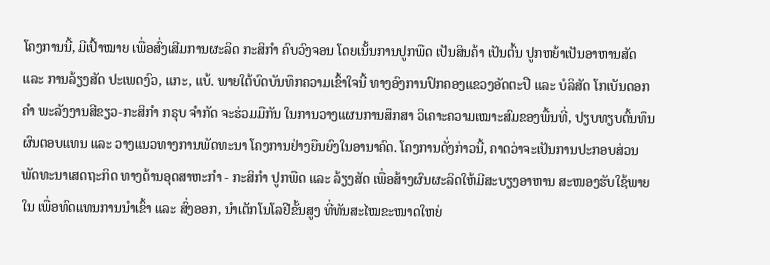ໂຄງການນີ້, ມີເປົ້າໝາຍ ເພື່ອສົ່ງເສີມການຜະລິດ ກະສິກຳ ຄົບວົງຈອນ ໂດຍເນັ້ນການປູກພືດ ເປັນສິນຄ້າ ເປັນຕົ້ນ ປູກຫຍ້າເປັນອາຫານສັດ ແລະ ການລ້ຽງສັດ ປະເພດງົວ, ແກະ, ແບ້. ພາຍໃຕ້ບົດບັນທຶກຄວາມເຂົ້າໃຈນີ້ ທາງອົງການປົກຄອງແຂວງອັດຕະປື ແລະ ບໍລິສັດ ໂກເບັນດອກຄຳ ພະລັງງານສີຂຽວ-ກະສິກຳ ກຣຸບ ຈຳກັດ ຈະຮ່ວມມືກັນ ໃນການວາງແຜນການສຶກສາ ວິເຄາະຄວາມເໝາະສົມຂອງພື້ນທີ່, ປຽບທຽບຕົ້ນທຶນຜົນຕອບແທນ ແລະ ວາງແນວທາງການພັດທະນາ ໂຄງການຢ່າງຍືນຍົງໃນອານາຄົດ. ໂຄງການດັ່ງກ່າວນີ້, ຄາດວ່າຈະເປັນການປະກອບສ່ວນພັດທະນາເສດຖະກິດ ທາງດ້ານອຸດສາຫະກຳ - ກະສິກໍາ ປູກພືດ ແລະ ລ້ຽງສັດ ເພື່ອສ້າງຜົນຜະລິດໃຫ້ມີສະບຽງອາຫານ ສະໜອງຮັບໃຊ້ພາຍໃນ ເພື່ອທົດແທນການນໍາເຂົ້າ ແລະ ສົ່ງອອກ, ນໍາເຕັກໂນໂລຢີຂັ້ນສູງ ທີ່ທັນສະໄໝຂະໜາດໃຫຍ່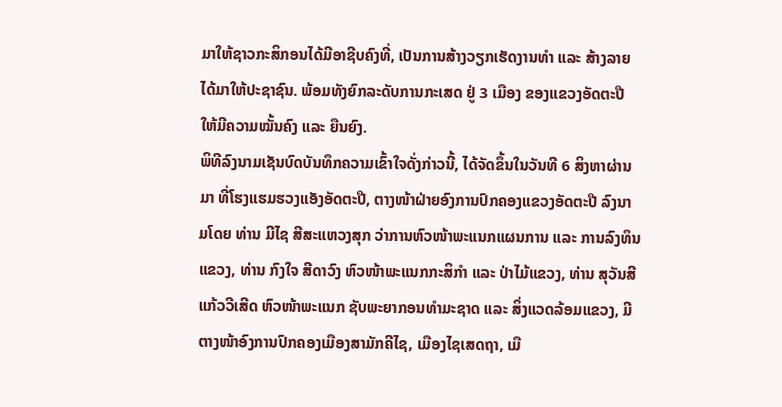ມາໃຫ້ຊາວກະສິກອນໄດ້ມີອາຊີບຄົງທີ່, ເປັນການສ້າງວຽກເຮັດງານທໍາ ແລະ ສ້າງລາຍໄດ້ມາໃຫ້ປະຊາຊົນ. ພ້ອມທັງຍົກລະດັບການກະເສດ ຢູ່ 3 ເມືອງ ຂອງແຂວງອັດຕະປື ໃຫ້ມີຄວາມໝັ້ນຄົງ ແລະ ຍືນຍົງ.
ພິທີລົງນາມເຊັນບົດບັນທຶກຄວາມເຂົ້າໃຈດັ່ງກ່າວນີ້, ໄດ້ຈັດຂຶ້ນໃນວັນທີ 6 ສິງຫາຜ່ານມາ ທີ່ໂຮງແຮມຮວງແອັງອັດຕະປື, ຕາງໜ້າຝ່າຍອົງການປົກຄອງແຂວງອັດຕະປື ລົງນາມໂດຍ ທ່ານ ມີໄຊ ສີສະແຫວງສຸກ ວ່າການຫົວໜ້າພະແນກແຜນການ ແລະ ການລົງທຶນແຂວງ, ທ່ານ ກົງໃຈ ສີດາວົງ ຫົວໜ້າພະແນກກະສິກຳ ແລະ ປ່າໄມ້ແຂວງ, ທ່ານ ສຸວັນສີ ແກ້ວວີເສີດ ຫົວໜ້າພະແນກ ຊັບພະຍາກອນທຳມະຊາດ ແລະ ສິ່ງແວດລ້ອມແຂວງ, ມີຕາງໜ້າອົງການປົກຄອງເມືອງສາມັກຄີໄຊ, ເມືອງໄຊເສດຖາ, ເມື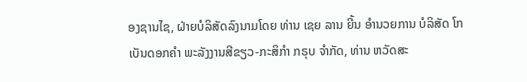ອງຊານໄຊ, ຝ່າຍບໍລິສັດລົງນາມໂດຍ ທ່ານ ເຊຍ ລານ ຍີ້ນ ອຳນວຍການ ບໍລິສັດ ໂກເບັນດອກຄຳ ພະລັງງານສີຂຽວ-ກະສິກຳ ກຣຸບ ຈຳກັດ, ທ່ານ ຫວັດສະ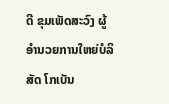ດີ ຂຸມເພັດສະວົງ ຜູ້ອຳນວຍການໃຫຍ່ບໍລິສັດ ໂກເບັນ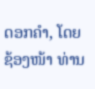ດອກຄຳ, ໂດຍຊ້ອງໜ້າ ທ່ານ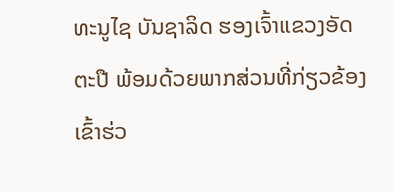ທະນູໄຊ ບັນຊາລິດ ຮອງເຈົ້າແຂວງອັດຕະປື ພ້ອມດ້ວຍພາກສ່ວນທີ່ກ່ຽວຂ້ອງ ເຂົ້າຮ່ວ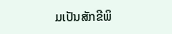ມເປັນສັກຂີພິ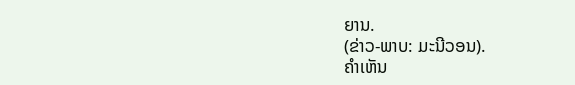ຍານ.
(ຂ່າວ-ພາບ: ມະນີວອນ).
ຄໍາເຫັນ